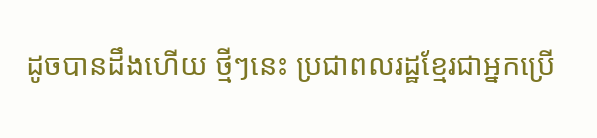ដូចបានដឹងហើយ ថ្មីៗនេះ ប្រជាពលរដ្ឋខ្មែរជាអ្នកប្រើ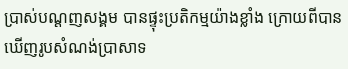ប្រាស់បណ្តញសង្គម បានផ្ទុះប្រតិកម្មយ៉ាងខ្លាំង ក្រោយពីបានឃើញរូបសំណង់ប្រាសាទ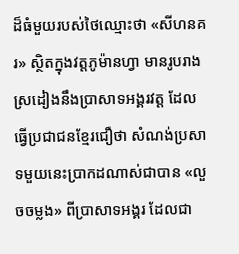ដ៏ធំមួយរបស់ថៃឈ្មោះថា «សីហនគរ» ស្ថិតក្នុងវត្តភូម៉ានហ្វា មានរូបរាងស្រដៀងនឹងប្រាសាទអង្គរវត្ត ដែលធ្វើប្រជាជនខ្មែរជឿថា សំណង់ប្រសាទមួយនេះប្រាកដណាស់ជាបាន «លួចចម្លង» ពីប្រាសាទអង្គរ ដែលជា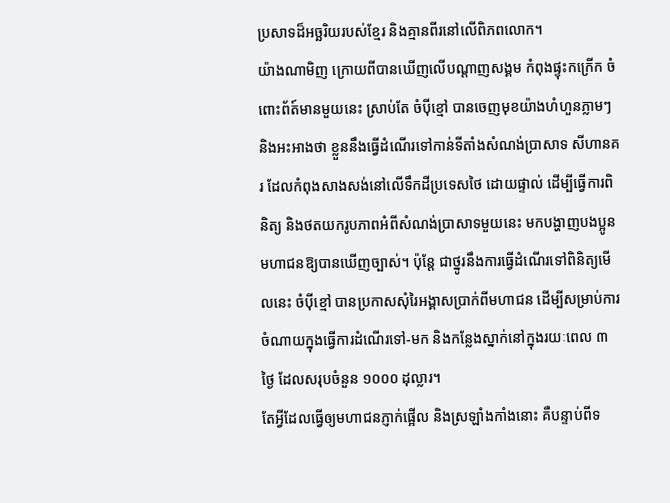ប្រសាទដ៏អច្ឆរិយរបស់ខ្មែរ និងគ្មានពីរនៅលើពិភពលោក។
យ៉ាងណាមិញ ក្រោយពីបានឃើញលើបណ្ដាញសង្គម កំពុងផ្ទុះកក្រើក ចំពោះព័ត៍មានមួយនេះ ស្រាប់តែ ចំប៉ីខ្មៅ បានចេញមុខយ៉ាងហំហួនភ្លាមៗ និងអះអាងថា ខ្លួននឹងធ្វើដំណើរទៅកាន់ទីតាំងសំណង់ប្រាសាទ សីហានគរ ដែលកំពុងសាងសង់នៅលើទឹកដីប្រទេសថៃ ដោយផ្ទាល់ ដើម្បីធ្វើការពិនិត្យ និងថតយករូបភាពអំពីសំណង់ប្រាសាទមួយនេះ មកបង្ហាញបងប្អូនមហាជនឱ្យបានឃើញច្បាស់។ ប៉ុន្តែ ជាថ្នូរនឹងការធ្វើដំណើរទៅពិនិត្យមើលនេះ ចំប៉ីខ្មៅ បានប្រកាសសុំរៃអង្គាសប្រាក់ពីមហាជន ដើម្បីសម្រាប់ការចំណាយក្នុងធ្វើការដំណើរទៅ-មក និងកន្លែងស្នាក់នៅក្នុងរយៈពេល ៣ ថ្ងៃ ដែលសរុបចំនួន ១០០០ ដុល្លារ។
តែអ្វីដែលធ្វើឲ្យមហាជនភ្ញាក់ផ្អើល និងស្រឡាំងកាំងនោះ គឺបន្ទាប់ពីទ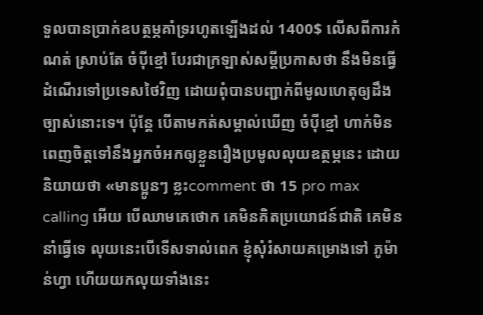ទួលបានប្រាក់ឧបត្ថម្ភគាំទ្ររហូតឡើងដល់ 1400$ លើសពីការកំណត់ ស្រាប់តែ ចំប៉ីខ្មៅ បែរជាក្រឡាស់សម្តីប្រកាសថា នឹងមិនធ្វើដំណើរទៅប្រទេសថៃវិញ ដោយពុំបានបញ្ជាក់ពីមូលហេតុឲ្យដឹងច្បាស់នោះទេ។ ប៉ុន្តែ បើតាមកត់សម្គាល់ឃើញ ចំប៉ីខ្មៅ ហាក់មិនពេញចិត្តទៅនឹងអ្នកចំអកឲ្យខ្លួនរឿងប្រមូលលុយឧត្ថម្ភនេះ ដោយនិយាយថា «មានប្អូនៗ ខ្លះcomment ថា 15 pro max calling អើយ បើឈាមគេថោក គេមិនគិតប្រយោជន៍ជាតិ គេមិននាំធ្វើទេ លុយនេះបើទើសទាល់ពេក ខ្ញុំសុំរំសាយគម្រោងទៅ ភូម៉ាន់ហ្វា ហើយយកលុយទាំងនេះ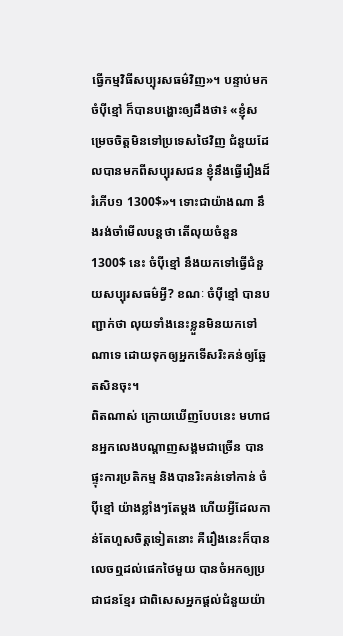ធ្វើកម្មវិធីសប្បុរសធម៌វិញ»។ បន្ទាប់មក ចំប៉ីខ្មៅ ក៏បានបង្ហោះឲ្យដឹងថា៖ «ខ្ញុំសម្រេចចិត្តមិនទៅប្រទេសថៃវិញ ជំនួយដែលបានមកពីសប្បុរសជន ខ្ញុំនឹងធ្វើរឿងដ៏រំភើប១ 1300$»។ ទោះជាយ៉ាងណា នឹងរង់ចាំមើលបន្តថា តើលុយចំនួន 1300$ នេះ ចំប៉ីខ្មៅ នឹងយកទៅធ្វើជំនួយសប្បុរសធម៌អ្វី? ខណៈ ចំប៉ីខ្មៅ បានបញ្ជាក់ថា លុយទាំងនេះខ្លួនមិនយកទៅណាទេ ដោយទុកឲ្យអ្នកទើសរិះគន់ឲ្យឆ្អែតសិនចុះ។
ពិតណាស់ ក្រោយឃើញបែបនេះ មហាជនអ្នកលេងបណ្តាញសង្គមជាច្រើន បានផ្ទុះការប្រតិកម្ម និងបានរិះគន់ទៅកាន់ ចំប៉ីខ្មៅ យ៉ាងខ្លាំងៗតែម្តង ហើយអ្វីដែលកាន់តែហួសចិត្តទៀតនោះ គឺរឿងនេះក៏បានលេចឮដល់ផេកថៃមួយ បានចំអកឲ្យប្រជាជនខ្មែរ ជាពិសេសអ្នកផ្តល់ជំនួយយ៉ា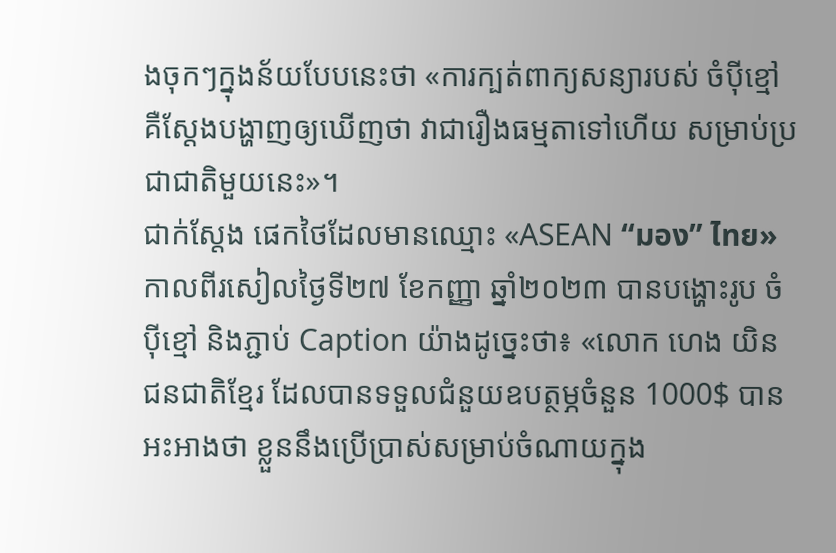ងចុកៗក្នុងន័យបែបនេះថា «ការក្បត់ពាក្យសន្យារបស់ ចំប៉ីខ្មៅ គឺស្តែងបង្ហាញឲ្យឃើញថា វាជារឿងធម្មតាទៅហើយ សម្រាប់ប្រជាជាតិមួយនេះ»។
ជាក់ស្តែង ផេកថៃដែលមានឈ្មោះ «ASEAN “มอง” ไทย» កាលពីរសៀលថ្ងៃទី២៧ ខែកញ្ញា ឆ្នាំ២០២៣ បានបង្ហោះរូប ចំប៉ីខ្មៅ និងភ្ជាប់ Caption យ៉ាងដូច្នេះថា៖ «លោក ហេង យិន ជនជាតិខ្មែរ ដែលបានទទួលជំនួយឧបត្ថម្ភចំនួន 1000$ បានអះអាងថា ខ្លួននឹងប្រើប្រាស់សម្រាប់ចំណាយក្នុង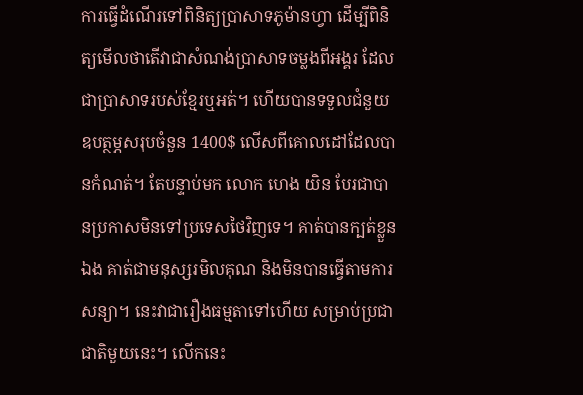ការធ្វើដំណើរទៅពិនិត្យប្រាសាទភូម៉ានហ្វា ដើម្បីពិនិត្យមើលថាតើវាជាសំណង់ប្រាសាទចម្លងពីអង្គរ ដែលជាប្រាសាទរបស់ខ្មែរឬអត់។ ហើយបានទទួលជំនួយឧបត្ថម្ភសរុបចំនួន 1400$ លើសពីគោលដៅដែលបានកំណត់។ តែបន្ទាប់មក លោក ហេង យិន បែរជាបានប្រកាសមិនទៅប្រទេសថៃវិញទេ។ គាត់បានក្បត់ខ្លួនឯង គាត់ជាមនុស្សរមិលគុណ និងមិនបានធ្វើតាមការសន្យា។ នេះវាជារឿងធម្មតាទៅហើយ សម្រាប់ប្រជាជាតិមួយនេះ។ លើកនេះ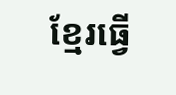ខ្មែរធ្វើ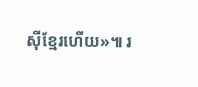ស៊ីខ្មែរហើយ»៕ រ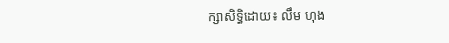ក្សាសិទ្ធិដោយ៖ លឹម ហុង